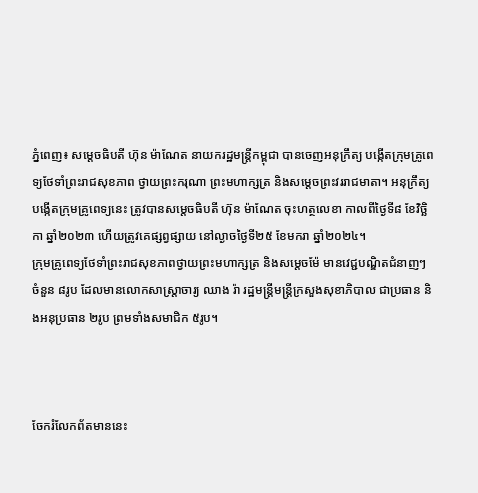ភ្នំពេញ៖ សម្ដេចធិបតី ហ៊ុន ម៉ាណែត នាយករដ្ឋមន្ត្រីកម្ពុជា បានចេញអនុក្រឹត្យ បង្កើតក្រុមគ្រូពេទ្យថែទាំព្រះរាជសុខភាព ថ្វាយព្រះករុណា ព្រះមហាក្សត្រ និងសម្ដេចព្រះវររាជមាតា។ អនុក្រឹត្យ បង្កើតក្រុមគ្រូពេទ្យនេះ ត្រូវបានសម្តេចធិបតី ហ៊ុន ម៉ាណែត ចុះហត្ថលេខា កាលពីថ្ងៃទី៨ ខែវិច្ឆិកា ឆ្នាំ២០២៣ ហើយត្រូវគេផ្សព្វផ្សាយ នៅល្ងាចថ្ងៃទី២៥ ខែមករា ឆ្នាំ២០២៤។
ក្រុមគ្រូពេទ្យថែទាំព្រះរាជសុខភាពថ្វាយព្រះមហាក្សត្រ និងសម្តេចម៉ែ មានវេជ្ជបណ្ឌិតជំនាញៗ ចំនួន ៨រូប ដែលមានលោកសាស្ត្រាចារ្យ ឈាង រ៉ា រដ្ឋមន្ត្រីមន្ត្រីក្រសួងសុខាភិបាល ជាប្រធាន និងអនុប្រធាន ២រូប ព្រមទាំងសមាជិក ៥រូប។



ចែករំលែកព័តមាននេះ